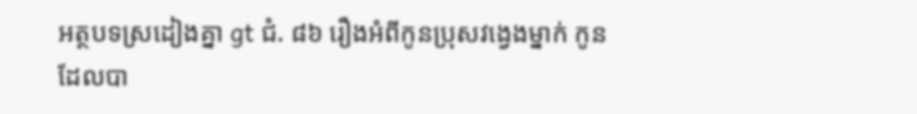អត្ថបទស្រដៀងគ្នា gt ជំ. ៨៦ រឿងអំពីកូនប្រុសវង្វេងម្នាក់ កូនដែលបា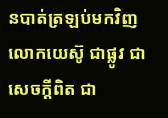នបាត់ត្រឡប់មកវិញ លោកយេស៊ូ ជាផ្លូវ ជាសេចក្ដីពិត ជា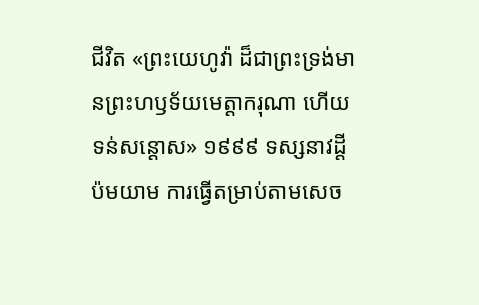ជីវិត «ព្រះយេហូវ៉ា ដ៏ជាព្រះទ្រង់មានព្រះហឫទ័យមេត្ដាករុណា ហើយទន់សន្ដោស» ១៩៩៩ ទស្សនាវដ្ដីប៉មយាម ការធ្វើតម្រាប់តាមសេច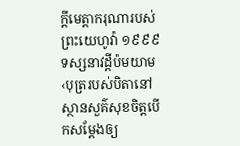ក្ដីមេត្ដាករុណារបស់ព្រះយេហូវ៉ា ១៩៩៩ ទស្សនាវដ្ដីប៉មយាម ‹បុត្ររបស់បិតានៅស្ថានសួគ៌សុខចិត្ដបើកសម្ដែងឲ្យ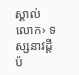ស្គាល់លោក› ទស្សនាវដ្ដីប៉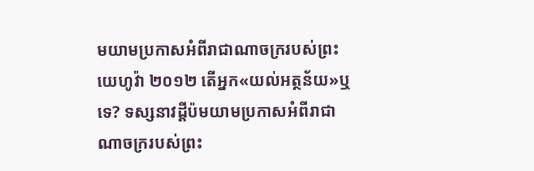មយាមប្រកាសអំពីរាជាណាចក្ររបស់ព្រះយេហូវ៉ា ២០១២ តើអ្នក«យល់អត្ថន័យ»ឬទេ? ទស្សនាវដ្ដីប៉មយាមប្រកាសអំពីរាជាណាចក្ររបស់ព្រះ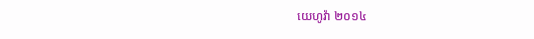យេហូវ៉ា ២០១៤